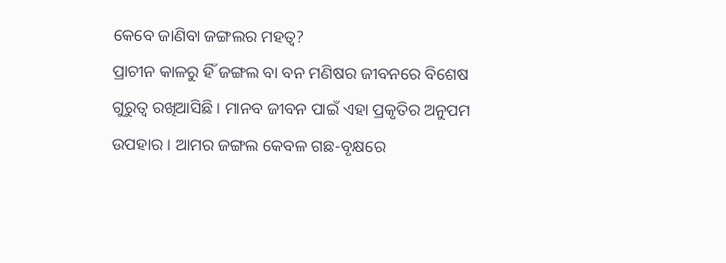କେବେ ଜାଣିବା ଜଙ୍ଗଲର ମହତ୍ୱ?
ପ୍ରାଚୀନ କାଳରୁ ହିଁ ଜଙ୍ଗଲ ବା ବନ ମଣିଷର ଜୀବନରେ ବିଶେଷ ଗୁରୁତ୍ୱ ରଖିଆସିଛି । ମାନବ ଜୀବନ ପାଇଁ ଏହା ପ୍ରକୃତିର ଅନୁପମ ଉପହାର । ଆମର ଜଙ୍ଗଲ କେବଳ ଗଛ-ବୃକ୍ଷରେ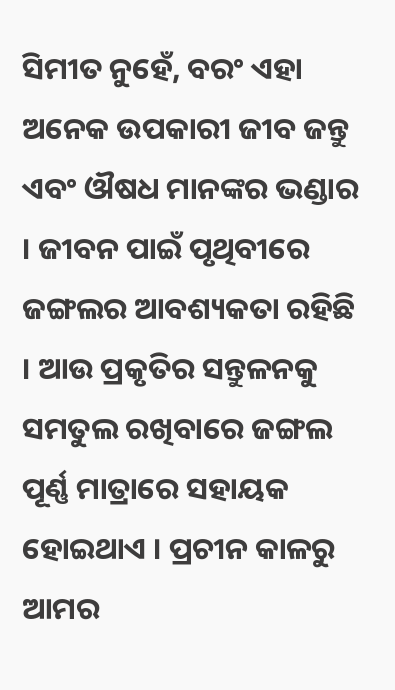ସିମୀତ ନୁହେଁ, ବରଂ ଏହା ଅନେକ ଉପକାରୀ ଜୀବ ଜନ୍ତୁ ଏବଂ ଔଷଧ ମାନଙ୍କର ଭଣ୍ଡାର । ଜୀବନ ପାଇଁ ପୃଥିବୀରେ ଜଙ୍ଗଲର ଆବଶ୍ୟକତା ରହିଛି । ଆଉ ପ୍ରକୃତିର ସନ୍ତୁଳନକୁ ସମତୁଲ ରଖିବାରେ ଜଙ୍ଗଲ ପୂର୍ଣ୍ଣ ମାତ୍ରାରେ ସହାୟକ ହୋଇଥାଏ । ପ୍ରଚୀନ କାଳରୁ ଆମର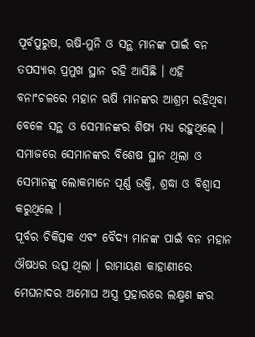ପୂର୍ବପୁରୁଷ, ଋଷି-ମୁନି ଓ ସନ୍ଥ ମାନଙ୍କ ପାଇଁ ବନ ତପସ୍ୟାର ପ୍ରମୁଖ ସ୍ଥାନ ରହି ଆସିଛି । ଏହି ବନାଂଚଳରେ ମହାନ ଋଷି ମାନଙ୍କର ଆଶ୍ରମ ରହିଥିବା ବେଳେ ସନ୍ଥ ଓ ସେମାନଙ୍କର ଶିଷ୍ୟ ମଧ୍ୟ ରହୁଥିଲେ । ସମାଜରେ ସେମାନଙ୍କର ବିଶେଷ ସ୍ଥାନ ଥିଲା ଓ ସେମାନଙ୍କୁ ଲୋକମାନେ ପୂର୍ଣ୍ଣ ଭକ୍ତି, ଶ୍ରଦ୍ଧା ଓ ବିଶ୍ୱାସ କରୁଥିଲେ ।
ପୂର୍ବର ଚିକିତ୍ସକ ଏବଂ ବୈଦ୍ୟ ମାନଙ୍କ ପାଇଁ ବନ ମହାନ ଔଷଧର ଉତ୍ସ ଥିଲା । ରାମାୟଣ କାହାଣୀରେ ମେଘନାଦର ଅମୋଘ ଅସ୍ତ୍ର ପ୍ରହାରରେ ଲକ୍ଷ୍ମଣ ଙ୍କର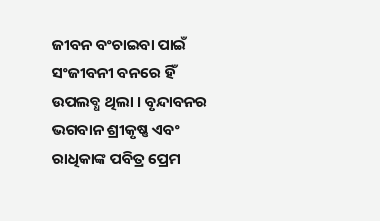ଜୀବନ ବଂଚାଇବା ପାଇଁ ସଂଜୀବନୀ ବନରେ ହିଁ ଉପଲବ୍ଧ ଥିଲା । ବୃନ୍ଦାବନର ଭଗବାନ ଶ୍ରୀକୃଷ୍ଣ ଏବଂ ରାଧିକାଙ୍କ ପବିତ୍ର ପ୍ରେମ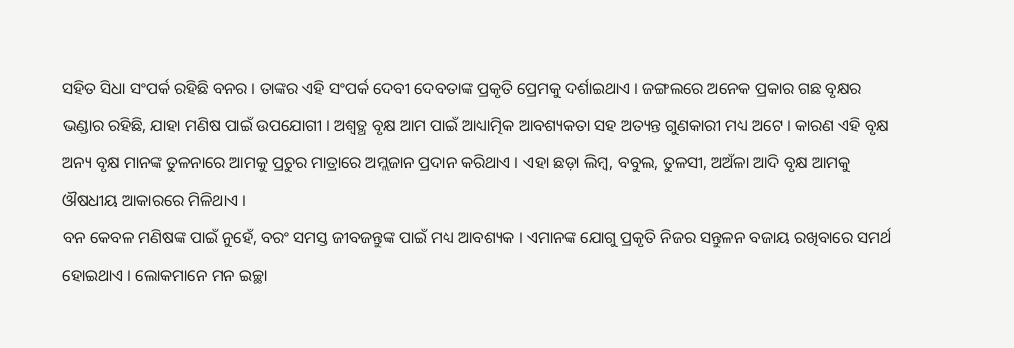ସହିତ ସିଧା ସଂପର୍କ ରହିଛି ବନର । ତାଙ୍କର ଏହି ସଂପର୍କ ଦେବୀ ଦେବତାଙ୍କ ପ୍ରକୃତି ପ୍ରେମକୁ ଦର୍ଶାଇଥାଏ । ଜଙ୍ଗଲରେ ଅନେକ ପ୍ରକାର ଗଛ ବୃକ୍ଷର ଭଣ୍ଡାର ରହିଛି, ଯାହା ମଣିଷ ପାଇଁ ଉପଯୋଗୀ । ଅଶ୍ୱତ୍ଥ ବୃକ୍ଷ ଆମ ପାଇଁ ଆଧ୍ୟାତ୍ମିକ ଆବଶ୍ୟକତା ସହ ଅତ୍ୟନ୍ତ ଗୁଣକାରୀ ମଧ୍ୟ ଅଟେ । କାରଣ ଏହି ବୃକ୍ଷ ଅନ୍ୟ ବୃକ୍ଷ ମାନଙ୍କ ତୁଳନାରେ ଆମକୁ ପ୍ରଚୁର ମାତ୍ରାରେ ଅମ୍ଲଜାନ ପ୍ରଦାନ କରିଥାଏ । ଏହା ଛଡ଼ା ଲିମ୍ବ, ବବୁଲ, ତୁଳସୀ, ଅଅଁଳା ଆଦି ବୃକ୍ଷ ଆମକୁ ଔଷଧୀୟ ଆକାରରେ ମିଳିଥାଏ ।
ବନ କେବଳ ମଣିଷଙ୍କ ପାଇଁ ନୁହେଁ, ବରଂ ସମସ୍ତ ଜୀବଜନ୍ତୁଙ୍କ ପାଇଁ ମଧ୍ୟ ଆବଶ୍ୟକ । ଏମାନଙ୍କ ଯୋଗୁ ପ୍ରକୃତି ନିଜର ସନ୍ତୁଳନ ବଜାୟ ରଖିବାରେ ସମର୍ଥ ହୋଇଥାଏ । ଲୋକମାନେ ମନ ଇଚ୍ଛା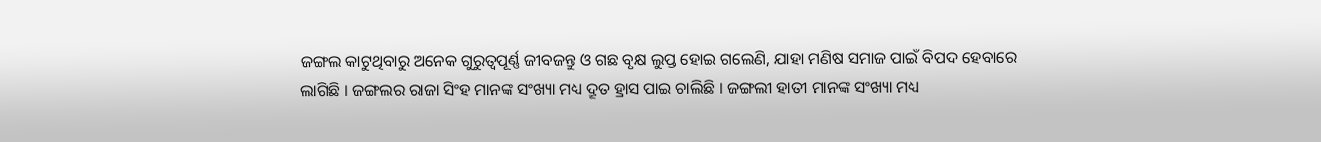ଜଙ୍ଗଲ କାଟୁଥିବାରୁ ଅନେକ ଗୁରୁତ୍ୱପୂର୍ଣ୍ଣ ଜୀବଜନ୍ତୁ ଓ ଗଛ ବୃକ୍ଷ ଲୁପ୍ତ ହୋଇ ଗଲେଣି, ଯାହା ମଣିଷ ସମାଜ ପାଇଁ ବିପଦ ହେବାରେ ଲାଗିଛି । ଜଙ୍ଗଲର ରାଜା ସିଂହ ମାନଙ୍କ ସଂଖ୍ୟା ମଧ୍ୟ ଦ୍ରୂତ ହ୍ରାସ ପାଇ ଚାଲିଛି । ଜଙ୍ଗଲୀ ହାତୀ ମାନଙ୍କ ସଂଖ୍ୟା ମଧ୍ୟ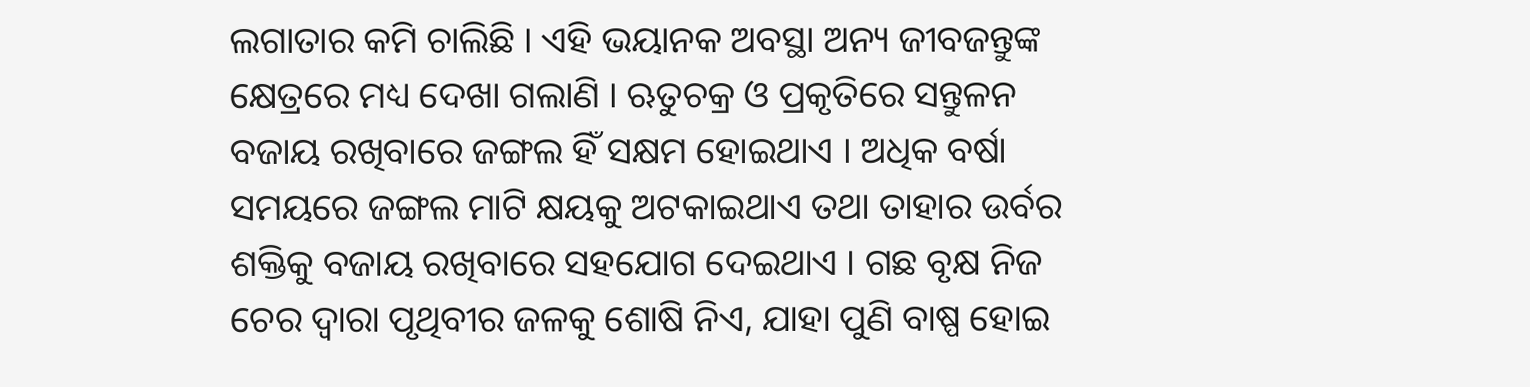ଲଗାତାର କମି ଚାଲିଛି । ଏହି ଭୟାନକ ଅବସ୍ଥା ଅନ୍ୟ ଜୀବଜନ୍ତୁଙ୍କ କ୍ଷେତ୍ରରେ ମଧ୍ୟ ଦେଖା ଗଲାଣି । ଋତୁଚକ୍ର ଓ ପ୍ରକୃତିରେ ସନ୍ତୁଳନ ବଜାୟ ରଖିବାରେ ଜଙ୍ଗଲ ହିଁ ସକ୍ଷମ ହୋଇଥାଏ । ଅଧିକ ବର୍ଷା ସମୟରେ ଜଙ୍ଗଲ ମାଟି କ୍ଷୟକୁ ଅଟକାଇଥାଏ ତଥା ତାହାର ଉର୍ବର ଶକ୍ତିକୁ ବଜାୟ ରଖିବାରେ ସହଯୋଗ ଦେଇଥାଏ । ଗଛ ବୃକ୍ଷ ନିଜ ଚେର ଦ୍ୱାରା ପୃଥିବୀର ଜଳକୁ ଶୋଷି ନିଏ, ଯାହା ପୁଣି ବାଷ୍ପ ହୋଇ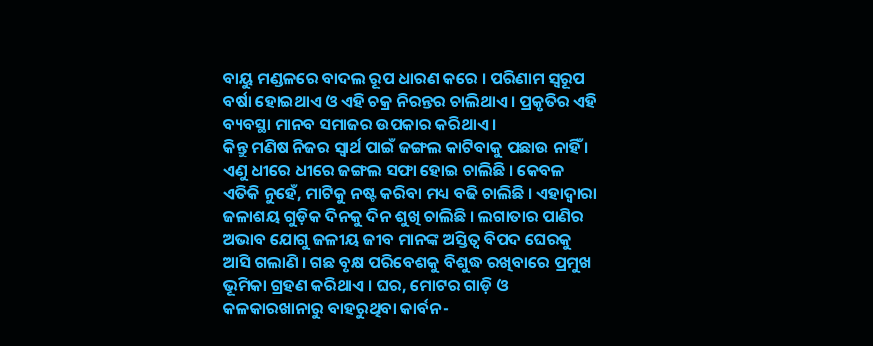ବାୟୁ ମଣ୍ଡଳରେ ବାଦଲ ରୂପ ଧାରଣ କରେ । ପରିଣାମ ସ୍ୱରୂପ ବର୍ଷା ହୋଇଥାଏ ଓ ଏହି ଚକ୍ର ନିରନ୍ତର ଚାଲିଥାଏ । ପ୍ରକୃତିର ଏହି ବ୍ୟବସ୍ଥା ମାନବ ସମାଜର ଉପକାର କରିଥାଏ ।
କିନ୍ତୁ ମଣିଷ ନିଜର ସ୍ୱାର୍ଥ ପାଇଁ ଜଙ୍ଗଲ କାଟିବାକୁ ପଛାଉ ନାହିଁ । ଏଣୁ ଧୀରେ ଧୀରେ ଜଙ୍ଗଲ ସଫା ହୋଇ ଚାଲିଛି । କେବଳ ଏତିକି ନୁହେଁ, ମାଟିକୁ ନଷ୍ଟ କରିବା ମଧ୍ୟ ବଢି ଚାଲିଛି । ଏହାଦ୍ୱାରା ଜଳାଶୟ ଗୁଡ଼ିକ ଦିନକୁ ଦିନ ଶୁଖି ଚାଲିଛି । ଲଗାତାର ପାଣିର ଅଭାବ ଯୋଗୁ ଜଳୀୟ ଜୀବ ମାନଙ୍କ ଅସ୍ତିତ୍ୱ ବିପଦ ଘେରକୁ ଆସି ଗଲାଣି । ଗଛ ବୃକ୍ଷ ପରିବେଶକୁ ବିଶୁଦ୍ଧ ରଖିବାରେ ପ୍ରମୁଖ ଭୂମିକା ଗ୍ରହଣ କରିଥାଏ । ଘର, ମୋଟର ଗାଡ଼ି ଓ କଳକାରଖାନାରୁ ବାହରୁଥିବା କାର୍ବନ-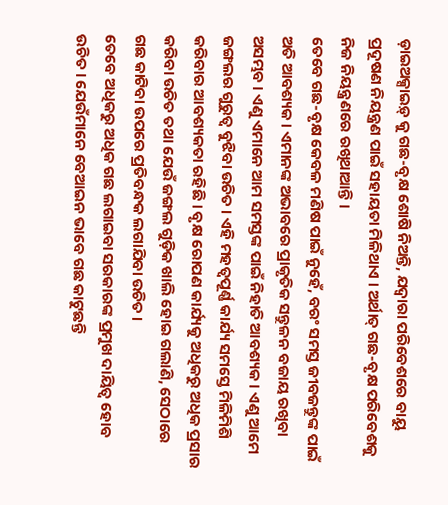ଡ଼ାଇଅକ୍ସାଇଡ଼୍ କୁ ଗଛ-ବୃକ୍ଷ ଶୋଷି ନିଅନ୍ତି, ଯଦ୍ୱାରା ପରିବେଶରେ ବାୟୁ ପ୍ରଦୂଷଣ ନିୟନ୍ତ୍ରଣ ପାଇଁ ସହାୟତା ମିଳିଥାଏ । ଅର୍ଥାତ୍ ଗଛ-ବୃକ୍ଷ ପରିବେଶକୁ ନିଜ ନିୟନ୍ତ୍ରଣରେ ରଖିଥାଆନ୍ତି ।
ତେବେ ଗଛ-ବୃକ୍ଷ କେବଳ ମଣିଷ ପାଇଁ ନୁହେଁ, ବରଂ ସମସ୍ତ ଜୀବଜନ୍ତୁଙ୍କ ପାଇଁ ଅତି ଆବଶ୍ୟକ । ଏମାନଙ୍କ ଅଭାବରେ ପ୍ରାକୃତିକ ସନ୍ତୁଳନ ବଜାୟ ରଖିବା ଅସମ୍ଭବ । ଏଣୁ ଏମାନେ ଆମ ସମସ୍ତଙ୍କ ପାଇଁ ନିହାତି ଆବଶ୍ୟକ । ଏଣୁ ଆମେ ଜଙ୍ଗଲର ଗୁରୁତ୍ୱ ବୁଝିବା ଉଚିତ । ଏହି ମହତ୍ୱପୂର୍ଣ୍ଣ କାର୍ଯ୍ୟ ସମସ୍ତେ ମିଳିମିଶି କରିବାର ଆବଶ୍ୟକତା ରହିଛି । ବୃକ୍ଷ ରୋପଣ କାର୍ଯ୍ୟକୁ ଅଧିକରୁ ଅଧିକ ପ୍ରସାର କରିବା ଉଚିତ ତଥା ଯେଉଁ ଜଙ୍ଗଲ ଗୁଡ଼ିକ ଖାଲି ହୋଇ ଗଲାଣି, ସେଠାରେ ଗଛ କାଟିବା ଉପରେ ପ୍ରତିବନ୍ଧକ ଲଗାଯିବା ଉଚିତ ।
ତେବେ ଅଧିକରୁ ଅଧିକ ଗଛ ଲଗାଇବା ସରକାରଙ୍କ ପ୍ରମୁଖ ଦାୟିତ୍ୱ ହୋବ ଉଚିତ । ଯେଉଁମାନେ ବେଆଇନ ଭାବେ ଗଛ କାଟୁଛନ୍ତି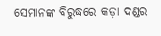ସେମାନଙ୍କ ବିରୁଦ୍ଧରେ କଡ଼ା ଦଣ୍ଡର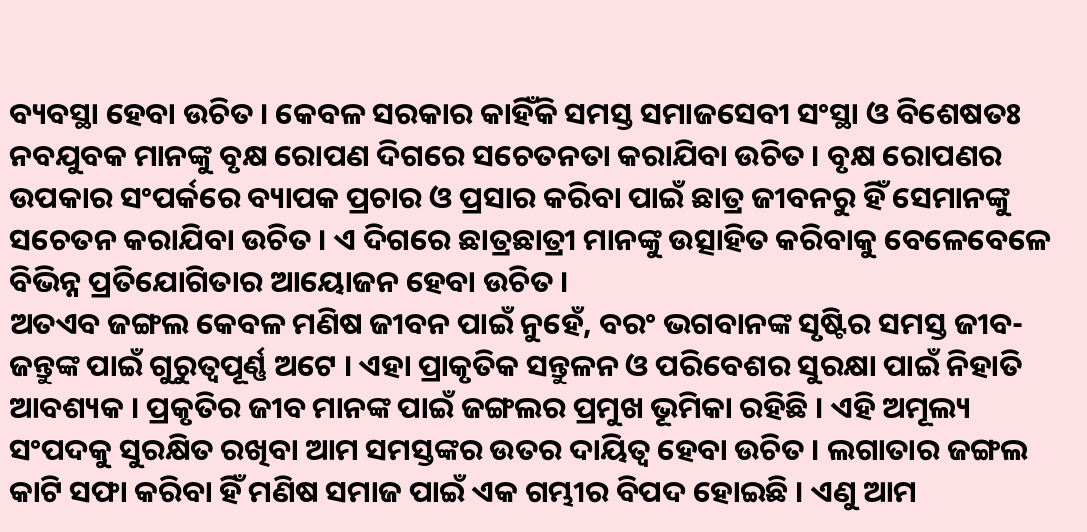ବ୍ୟବସ୍ଥା ହେବା ଉଚିତ । କେବଳ ସରକାର କାହିଁକି ସମସ୍ତ ସମାଜସେବୀ ସଂସ୍ଥା ଓ ବିଶେଷତଃ ନବଯୁବକ ମାନଙ୍କୁ ବୃକ୍ଷ ରୋପଣ ଦିଗରେ ସଚେତନତା କରାଯିବା ଉଚିତ । ବୃକ୍ଷ ରୋପଣର ଉପକାର ସଂପର୍କରେ ବ୍ୟାପକ ପ୍ରଚାର ଓ ପ୍ରସାର କରିବା ପାଇଁ ଛାତ୍ର ଜୀବନରୁ ହିଁ ସେମାନଙ୍କୁ ସଚେତନ କରାଯିବା ଉଚିତ । ଏ ଦିଗରେ ଛାତ୍ରଛାତ୍ରୀ ମାନଙ୍କୁ ଉତ୍ସାହିତ କରିବାକୁ ବେଳେବେଳେ ବିଭିନ୍ନ ପ୍ରତିଯୋଗିତାର ଆୟୋଜନ ହେବା ଉଚିତ ।
ଅତଏବ ଜଙ୍ଗଲ କେବଳ ମଣିଷ ଜୀବନ ପାଇଁ ନୁହେଁ, ବରଂ ଭଗବାନଙ୍କ ସୃଷ୍ଟିର ସମସ୍ତ ଜୀବ-ଜନ୍ତୁଙ୍କ ପାଇଁ ଗୁରୁତ୍ୱପୂର୍ଣ୍ଣ ଅଟେ । ଏହା ପ୍ରାକୃତିକ ସନ୍ତୁଳନ ଓ ପରିବେଶର ସୁରକ୍ଷା ପାଇଁ ନିହାତି ଆବଶ୍ୟକ । ପ୍ରକୃତିର ଜୀବ ମାନଙ୍କ ପାଇଁ ଜଙ୍ଗଲର ପ୍ରମୁଖ ଭୂମିକା ରହିଛି । ଏହି ଅମୂଲ୍ୟ ସଂପଦକୁ ସୁରକ୍ଷିତ ରଖିବା ଆମ ସମସ୍ତଙ୍କର ଉତର ଦାୟିତ୍ୱ ହେବା ଉଚିତ । ଲଗାତାର ଜଙ୍ଗଲ କାଟି ସଫା କରିବା ହିଁ ମଣିଷ ସମାଜ ପାଇଁ ଏକ ଗମ୍ଭୀର ବିପଦ ହୋଇଛି । ଏଣୁ ଆମ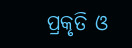ପ୍ରକୃତି ଓ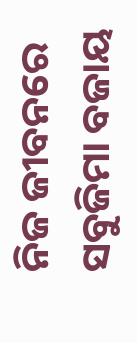ନିଜ ଜୀବନରେ ସବୁଜିମା ବଜାୟ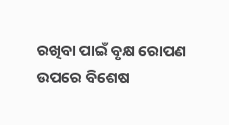ରଖିବା ପାଇଁ ବୃକ୍ଷ ରୋପଣ ଉପରେ ବିଶେଷ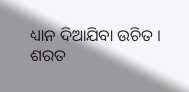ଧ୍ୟାନ ଦିଆଯିବା ଉଚିତ ।
ଶରତ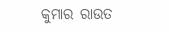କୁମାର ରାଉତ